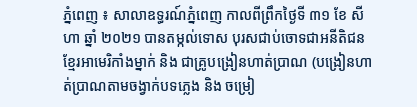ភ្នំពេញ ៖ សាលាឧទ្ធរណ៍ភ្នំពេញ កាលពីព្រឹកថ្ងៃទី ៣១ ខែ សីហា ឆ្នាំ ២០២១ បានតម្កល់ទោស បុរសជាប់ចោទជាអនីតិជនខ្មែរអាមេរិកាំងម្នាក់ និង ជាគ្រូបង្រៀនហាត់ប្រាណ (បង្រៀនហាត់ប្រាណតាមចង្វាក់បទភ្លេង និង ចម្រៀ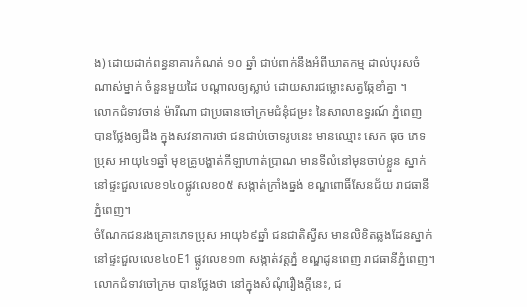ង) ដោយដាក់ពន្ធនាគារកំណត់ ១០ ឆ្នាំ ជាប់ពាក់នឹងអំពីឃាតកម្ម ដាល់បុរសចំណាស់ម្នាក់ ចំនួនមួយដៃ បណ្តាលឲ្យស្លាប់ ដោយសារជម្លោះសត្វឆ្កែខាំគ្នា ។
លោកជំទាវចាន់ ម៉ារីណា ជាប្រធានចៅក្រមជំនុំជម្រះ នៃសាលាឧទ្ធរណ៍ ភ្នំពេញ បានថ្លែងឲ្យដឹង ក្នុងសវនាការថា ជនជាប់ចោទរូបនេះ មានឈ្មោះ សេក ធុច ភេទប្រុស អាយុ៤១ឆ្នាំ មុខគ្រូបង្ហាត់កីឡាហាត់ប្រាណ មានទីលំនៅមុនចាប់ខ្លួន ស្នាក់នៅផ្ទះជួលលេខ១៤០ផ្លូវលេខ០៥ សង្កាត់ក្រាំងធ្នង់ ខណ្ឌពោធិ៍សែនជ័យ រាជធានីភ្នំពេញ។
ចំណែកជនរងគ្រោះភេទប្រុស អាយុ៦៩ឆ្នាំ ជនជាតិស្វីស មានលិខិតឆ្លងដែនស្នាក់នៅផ្ទះជួលលេខ៤០E1 ផ្លូវលេខ១៣ សង្កាត់វត្តភ្នំ ខណ្ឌដូនពេញ រាជធានីភ្នំពេញ។
លោកជំទាវចៅក្រម បានថ្លែងថា នៅក្នុងសំណុំរឿងក្តីនេះ, ជ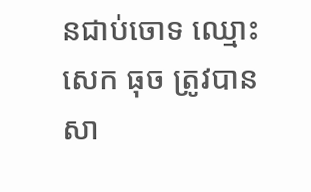នជាប់ចោទ ឈ្មោះ សេក ធុច ត្រូវបានសា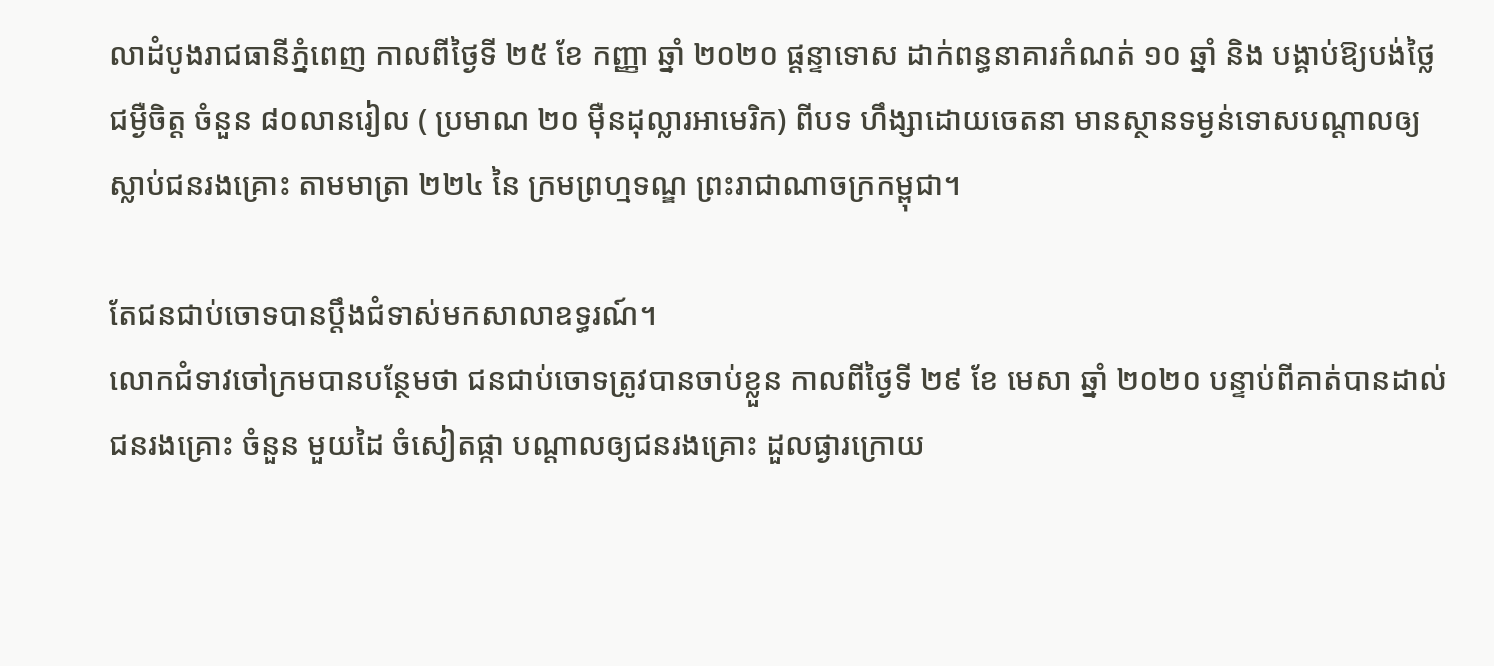លាដំបូងរាជធានីភ្នំពេញ កាលពីថ្ងៃទី ២៥ ខែ កញ្ញា ឆ្នាំ ២០២០ ផ្តន្ទាទោស ដាក់ពន្ធនាគារកំណត់ ១០ ឆ្នាំ និង បង្គាប់ឱ្យបង់ថ្លៃជម្ងឺចិត្ត ចំនួន ៨០លានរៀល ( ប្រមាណ ២០ ម៉ឺនដុល្លារអាមេរិក) ពីបទ ហឹង្សាដោយចេតនា មានស្ថានទម្ងន់ទោសបណ្តាលឲ្យស្លាប់ជនរងគ្រោះ តាមមាត្រា ២២៤ នៃ ក្រមព្រហ្មទណ្ឌ ព្រះរាជាណាចក្រកម្ពុជា។

តែជនជាប់ចោទបានប្តឹងជំទាស់មកសាលាឧទ្ធរណ៍។
លោកជំទាវចៅក្រមបានបន្ថែមថា ជនជាប់ចោទត្រូវបានចាប់ខ្លួន កាលពីថ្ងៃទី ២៩ ខែ មេសា ឆ្នាំ ២០២០ បន្ទាប់ពីគាត់បានដាល់ជនរងគ្រោះ ចំនួន មួយដៃ ចំសៀតផ្កា បណ្តាលឲ្យជនរងគ្រោះ ដួលផ្ងារក្រោយ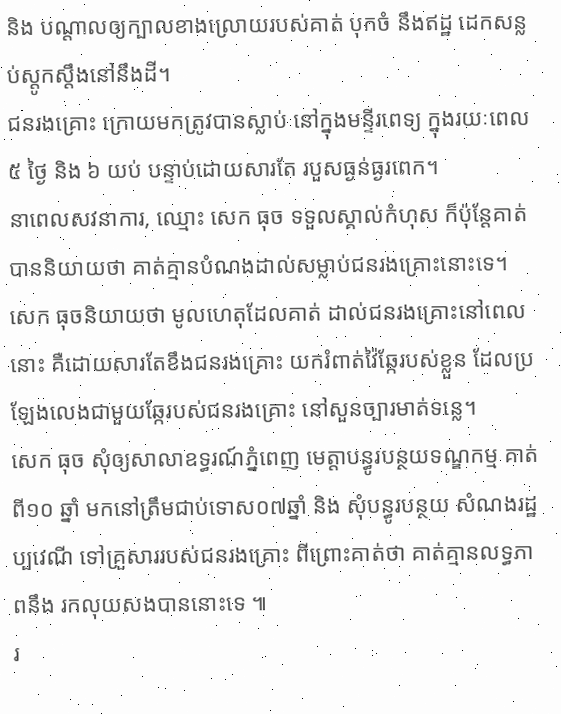និង បណ្តាលឲ្យក្បាលខាងល្រោយរបស់គាត់ បុកចំ នឹងឥដ្ឋ ដេកសន្លប់ស្តូកស្តឹងនៅនឹងដី។
ជនរងគ្រោះ ក្រោយមកត្រូវបានស្លាប់ នៅក្នុងមន្ទីរពេទ្យ ក្នុងរយៈពេល ៥ ថ្ងៃ និង ៦ យប់ បន្ទាប់ដោយសារតែ របួសធ្ងន់ធ្ងរពេក។
នាពេលសវនាការ, ឈ្មោះ សេក ធុច ទទួលស្គាល់កំហុស ក៏ប៉ុន្តែគាត់បាននិយាយថា គាត់គ្មានបំណងដាល់សម្លាប់ជនរងគ្រោះនោះទេ។
សេក ធុចនិយាយថា មូលហេតុដែលគាត់ ដាល់ជនរងគ្រោះនៅពេលនោះ គឺដោយសារតែខឹងជនរងគ្រោះ យករំពាត់វ៉ៃឆ្កែរបស់ខ្លួន ដែលប្រឡែងលេងជាមួយឆ្កែរបស់ជនរងគ្រោះ នៅសួនច្បារមាត់ទន្លេ។
សេក ធុច សុំឲ្យសាលាឧទ្ធរណ៍ភ្នំពេញ មេត្តាបន្ធូរបន្ថយទណ្ឌកម្ម គាត់ពី១០ ឆ្នាំ មកនៅត្រឹមជាប់ទោស០៧ឆ្នាំ និង សុំបន្ធូរបន្ថយ សំណងរដ្ឋប្បវេណី ទៅគ្រួសាររបស់ជនរងគ្រោះ ពីព្រោះគាត់ថា គាត់គ្មានលទ្ធភាពនឹង រកលុយសងបាននោះទេ ៕
រ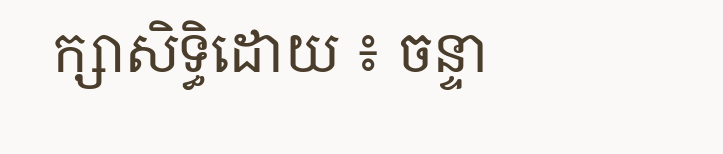ក្សាសិទ្ធិដោយ ៖ ចន្ទា